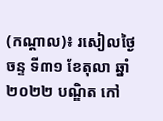(កណ្តាល)៖ រសៀលថ្ងៃចន្ទ ទី៣១ ខែតុលា ឆ្នាំ២០២២ បណ្ឌិត កៅ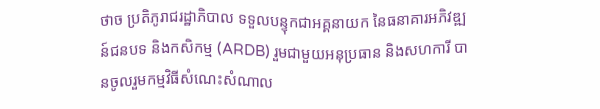ថាច ប្រតិភូរាជរដ្ឋាភិបាល ទទួលបន្ទុកជាអគ្គនាយក នៃធនាគារអភិវឌ្ឍន៍ជនបទ និងកសិកម្ម (ARDB) រួមជាមួយអនុប្រធាន និងសហការី បានចូលរួមកម្មវិធីសំណេះសំណាល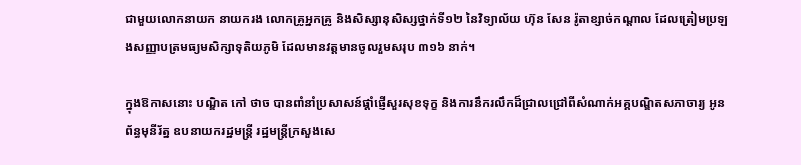ជាមួយលោកនាយក នាយករង លោកគ្រូអ្នកគ្រូ និងសិស្សានុសិស្សថ្នាក់ទី១២ នៃវិទ្យាល័យ ហ៊ុន សែន រ៉ូតាខ្សាច់កណ្តាល ដែលត្រៀមប្រឡងសញ្ញាបត្រមធ្យមសិក្សាទុតិយភូមិ ដែលមានវត្តមានចូលរួមសរុប ៣១៦ នាក់។

ក្នុងឱកាសនោះ បណ្ឌិត កៅ ថាច បានពាំនាំប្រសាសន៍ផ្តាំផ្ញើសួរសុខទុក្ខ និងការនឹករលឹកដ៏ជ្រាលជ្រៅពីសំណាក់អគ្គបណ្ឌិតសភាចារ្យ អូន ព័ន្ធមុនីរ័ត្ន ឧបនាយករដ្ឋមន្ត្រី រដ្ឋមន្ត្រីក្រសួងសេ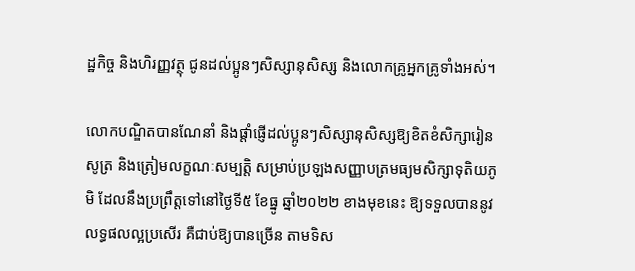ដ្ឋកិច្ច និងហិរញ្ញវត្ថុ ជូនដល់ប្អូនៗសិស្សានុសិស្ស និងលោកគ្រូអ្នកគ្រូទាំងអស់។

លោកបណ្ឌិតបានណែនាំ និងផ្តាំផ្ញើដល់ប្អូនៗសិស្សានុសិស្សឱ្យខិតខំសិក្សារៀនសូត្រ និងត្រៀមលក្ខណៈសម្បត្តិ សម្រាប់ប្រឡងសញ្ញាបត្រមធ្យមសិក្សាទុតិយភូមិ ដែលនឹងប្រព្រឹត្តទៅនៅថ្ងៃទី៥ ខែធ្នូ ឆ្នាំ២០២២ ខាងមុខនេះ ឱ្យទទួលបាននូវលទ្ធផលល្អប្រសើរ គឺជាប់ឱ្យបានច្រើន តាមទិស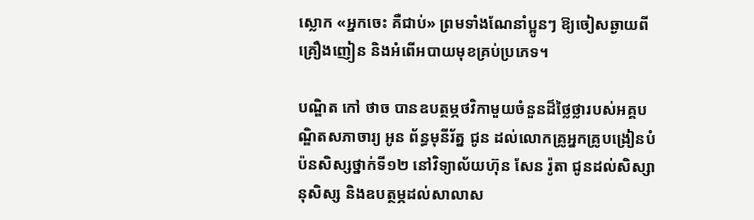ស្លោក «អ្នកចេះ គឺជាប់» ព្រមទាំងណែនាំប្អូនៗ ឱ្យចៀសឆ្ងាយពីគ្រឿងញៀន និងអំពើអបាយមុខគ្រប់ប្រភេទ។

បណ្ឌិត កៅ ថាច បានឧបត្ថម្ភថវិកាមួយចំនួនដ៏ថ្លៃថ្លារបស់អគ្គបណ្ឌិតសភាចារ្យ អូន ព័ន្ធមុនីរ័ត្ន ជូន ដល់លោកគ្រូអ្នកគ្រូបង្រៀនបំប៉នសិស្សថ្នាក់ទី១២ នៅវិទ្យាល័យហ៊ុន សែន រ៉ូតា ជូនដល់សិស្សានុសិស្ស និងឧបត្ថម្ភដល់សាលាស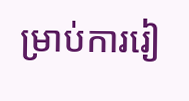ម្រាប់ការរៀ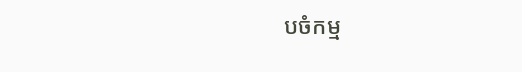បចំកម្ម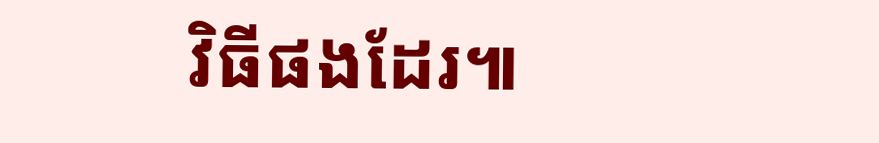វិធីផងដែរ៕